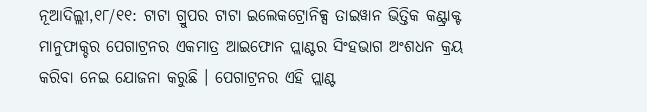ନୂଆଦିଲ୍ଲୀ,୧୮/୧୧: ଟାଟା ଗ୍ରୁପର ଟାଟା ଇଲେକଟ୍ରୋନିକ୍ସ ତାଇୱାନ ଭିତ୍ତିକ କଣ୍ଟ୍ରାକ୍ଟ ମାନୁଫାକ୍ଚର ପେଗାଟ୍ରନର ଏକମାତ୍ର ଆଇଫୋନ ପ୍ଲାଣ୍ଟର ସିଂହଭାଗ ଅଂଶଧନ କ୍ରୟ କରିବା ନେଇ ଯୋଜନା କରୁଛି । ପେଗାଟ୍ରନର ଏହି ପ୍ଲାଣ୍ଟ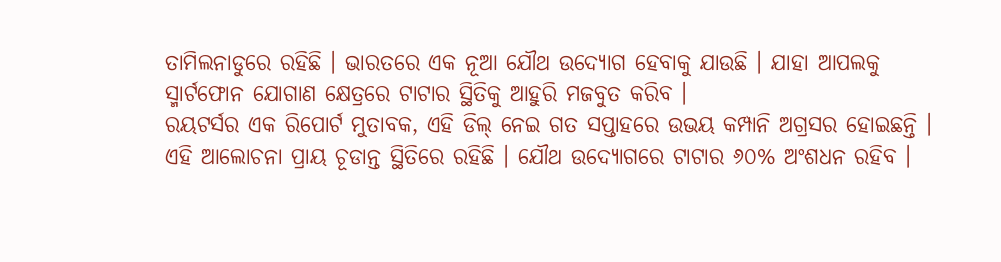ତାମିଲନାଡୁରେ ରହିଛି । ଭାରତରେ ଏକ ନୂଆ ଯୌଥ ଉଦ୍ୟୋଗ ହେବାକୁ ଯାଉଛି । ଯାହା ଆପଲକୁ ସ୍ମାର୍ଟଫୋନ ଯୋଗାଣ କ୍ଷେତ୍ରରେ ଟାଟାର ସ୍ଥିତିକୁ ଆହୁରି ମଜବୁତ କରିବ ।
ରୟଟର୍ସର ଏକ ରିପୋର୍ଟ ମୁତାବକ, ଏହି ଡିଲ୍ ନେଇ ଗତ ସପ୍ତାହରେ ଉଭୟ କମ୍ପାନି ଅଗ୍ରସର ହୋଇଛନ୍ତି । ଏହି ଆଲୋଚନା ପ୍ରାୟ ଚୂଡାନ୍ତ ସ୍ଥିତିରେ ରହିଛି । ଯୌଥ ଉଦ୍ୟୋଗରେ ଟାଟାର ୬୦% ଅଂଶଧନ ରହିବ ।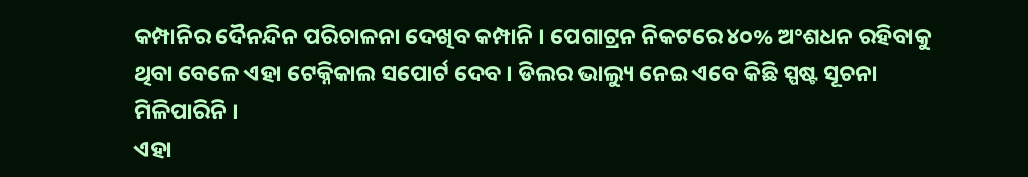କମ୍ପାନିର ଦୈନନ୍ଦିନ ପରିଚାଳନା ଦେଖିବ କମ୍ପାନି । ପେଗାଟ୍ରନ ନିକଟରେ ୪୦% ଅଂଶଧନ ରହିବାକୁ ଥିବା ବେଳେ ଏହା ଟେକ୍ନିକାଲ ସପୋର୍ଟ ଦେବ । ଡିଲର ଭାଲ୍ୟୁ ନେଇ ଏବେ କିଛି ସ୍ପଷ୍ଟ ସୂଚନା ମିଳିପାରିନି ।
ଏହା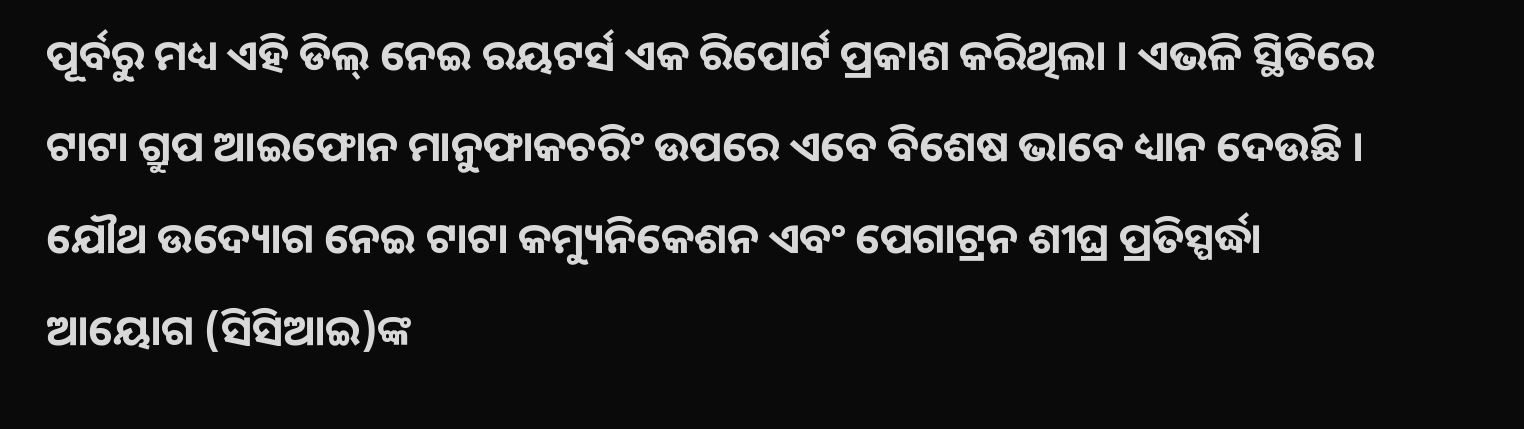ପୂର୍ବରୁ ମଧ୍ୟ ଏହି ଡିଲ୍ ନେଇ ରୟଟର୍ସ ଏକ ରିପୋର୍ଟ ପ୍ରକାଶ କରିଥିଲା । ଏଭଳି ସ୍ଥିତିରେ ଟାଟା ଗ୍ରୁପ ଆଇଫୋନ ମାନୁଫାକଚରିଂ ଉପରେ ଏବେ ବିଶେଷ ଭାବେ ଧ୍ୟାନ ଦେଉଛି । ଯୌଥ ଉଦ୍ୟୋଗ ନେଇ ଟାଟା କମ୍ୟୁନିକେଶନ ଏବଂ ପେଗାଟ୍ରନ ଶୀଘ୍ର ପ୍ରତିସ୍ପର୍ଦ୍ଧା ଆୟୋଗ (ସିସିଆଇ)ଙ୍କ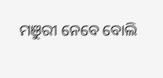ମଞୁରୀ ନେବେ ବୋଲି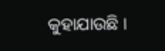କୁହାଯାଉଛି ।